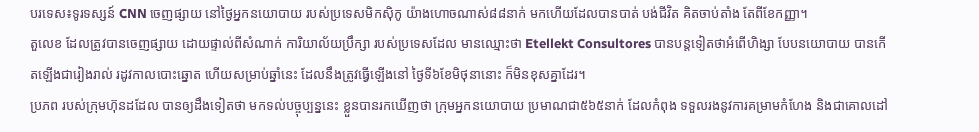បរទេស៖ទូរទស្សន៍ CNN ចេញផ្សាយ នៅថ្ងៃអ្នកនយោបាយ របស់ប្រទេសមិកស៊ិកូ យ៉ាងហោចណាស់៨៨នាក់ មកហើយដែលបានបាត់ បង់ជីវិត គិតចាប់តាំង តែពីខែកញ្ញា។
តួលេខ ដែលត្រូវបានចេញផ្សាយ ដោយផ្ទាល់ពីសំណាក់ ការិយាល័យប្រឹក្សា របស់ប្រទេសដែល មានឈ្មោះថា Etellekt Consultores បានបន្តទៀតថាអំពើហិង្សា បែបនយោបាយ បានកើតឡើងជារៀងរាល់ រដូវកាលបោះឆ្នោត ហើយសម្រាប់ឆ្នាំនេះ ដែលនឹងត្រូវធ្វើឡើងនៅ ថ្ងៃទី៦ខែមិថុនានោះ ក៏មិនខុសគ្នាដែរ។
ប្រភព របស់ក្រុមហ៊ុនដដែល បានឲ្យដឹងទៀតថា មកទល់បច្ចុប្បន្ននេះ ខ្លួនបានរកឃើញថា ក្រុមអ្នកនយោបាយ ប្រមាណជា៥៦៥នាក់ ដែលកំពុង ទទួលរងនូវការគម្រាមកំហែង និងជាគោលដៅ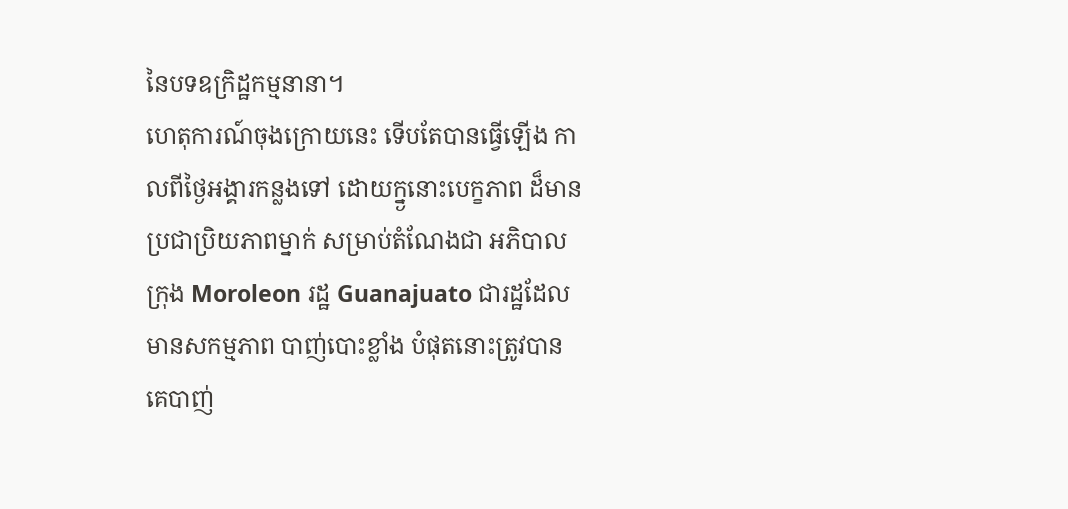នៃបទឧក្រិដ្ឋកម្មនានា។
ហេតុការណ៍ចុងក្រោយនេះ ទើបតែបានធ្វើឡើង កាលពីថ្ងៃអង្គារកន្លងទៅ ដោយក្ន្ងនោះបេក្ខភាព ដ៏មានប្រជាប្រិយភាពម្នាក់ សម្រាប់តំណែងជា អភិបាលក្រុង Moroleon រដ្ឋ Guanajuato ជារដ្ឋដែលមានសកម្មភាព បាញ់បោះខ្លាំង បំផុតនោះត្រូវបានគេបាញ់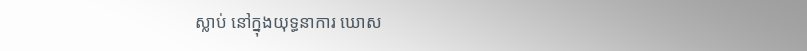ស្លាប់ នៅក្នុងយុទ្ធនាការ ឃោស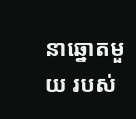នាឆ្នោតមួយ របស់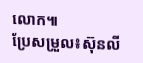លោក៕
ប្រែសម្រួល៖ស៊ុនលី